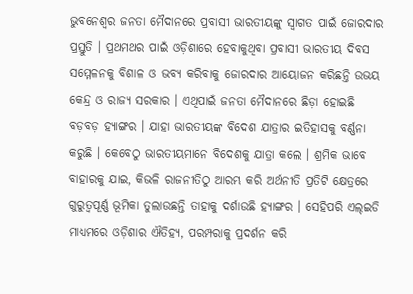ଭୁବନେଶ୍ୱର ଜନତା ମୈଦାନରେ ପ୍ରବାସୀ ଭାରତୀୟଙ୍କୁ ସ୍ୱାଗତ ପାଇଁ ଜୋରଦାର ପ୍ରସ୍ତୁତି । ପ୍ରଥମଥର ପାଇଁ ଓଡ଼ିଶାରେ ହେବାକୁଥିବା ପ୍ରବାସୀ ଭାରତୀୟ ଦିବସ ସମ୍ମେଳନକୁ ବିଶାଳ ଓ ଭବ୍ୟ କରିବାକୁ ଜୋରଦାର ଆୟୋଜନ କରିଛନ୍ତି ଉଭୟ କେନ୍ଦ୍ର ଓ ରାଜ୍ୟ ସରକାର । ଏଥିପାଇଁ ଜନତା ମୈଦାନରେ ଛିଡ଼ା ହୋଇଛି ବଡ଼ବଡ଼ ହ୍ୟାଙ୍ଗର । ଯାହା ଭାରତୀୟଙ୍କ ବିଦେଶ ଯାତ୍ରାର ଇତିହାସକୁ ବର୍ଣ୍ଣନା କରୁଛି । କେବେଠୁ ଭାରତୀୟମାନେ ବିଦେଶକୁ ଯାତ୍ରା କଲେ । ଶ୍ରମିକ ଭାବେ ବାହାରକୁ ଯାଇ, କିଭଳି ରାଜନୀତିଠୁ ଆରମ୍ଭ କରି ଅର୍ଥନୀତି ପ୍ରତିଟି କ୍ଷେତ୍ରରେ ଗୁରୁତ୍ୱପୂର୍ଣ୍ଣ ଭୂମିକା ତୁଲାଉଛନ୍ତି ତାହାକୁ ଦର୍ଶାଉଛି ହ୍ୟାଙ୍ଗର । ସେହିପରି ଏଲ୍ଇଡି ମାଧ୍ୟମରେ ଓଡ଼ିଶାର ଐତିହ୍ୟ, ପରମ୍ପରାକୁ ପ୍ରଦର୍ଶନ କରି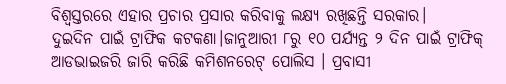ବିଶ୍ୱସ୍ତରରେ ଏହାର ପ୍ରଚାର ପ୍ରସାର କରିବାକୁ ଲକ୍ଷ୍ୟ ରଖିଛନ୍ତି ସରକାର।
ଦୁଇଦିନ ପାଇଁ ଟ୍ରାଫିକ କଟକଣା।ଜାନୁଆରୀ ୮ରୁ ୧୦ ପର୍ଯ୍ୟନ୍ତ ୨ ଦିନ ପାଇଁ ଟ୍ରାଫିକ୍ ଆଡଭାଇଜରି ଜାରି କରିଛି କମିଶନରେଟ୍ ପୋଲିସ । ପ୍ରବାସୀ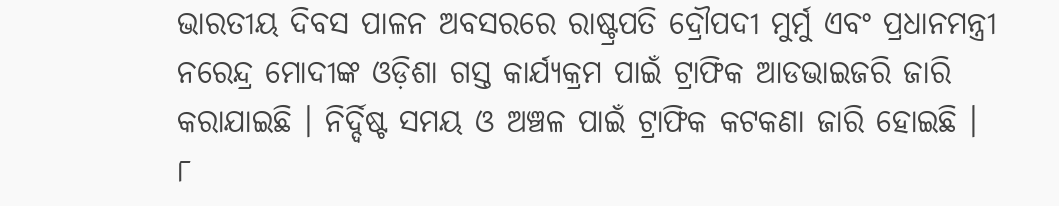ଭାରତୀୟ ଦିବସ ପାଳନ ଅବସରରେ ରାଷ୍ଟ୍ରପତି ଦ୍ରୌପଦୀ ମୁର୍ମୁ ଏବଂ ପ୍ରଧାନମନ୍ତ୍ରୀ ନରେନ୍ଦ୍ର ମୋଦୀଙ୍କ ଓଡ଼ିଶା ଗସ୍ତ କାର୍ଯ୍ୟକ୍ରମ ପାଇଁ ଟ୍ରାଫିକ ଆଡଭାଇଜରି ଜାରି କରାଯାଇଛି । ନିର୍ଦ୍ଦିଷ୍ଟ ସମୟ ଓ ଅଞ୍ଚଳ ପାଇଁ ଟ୍ରାଫିକ କଟକଣା ଜାରି ହୋଇଛି । ୮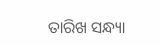ତାରିଖ ସନ୍ଧ୍ୟା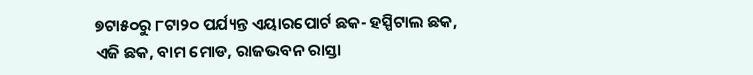୭ଟା୫୦ରୁ ୮ଟା୨୦ ପର୍ଯ୍ୟନ୍ତ ଏୟାରପୋର୍ଟ ଛକ- ହସ୍ପିଟାଲ ଛକ, ଏଜି ଛକ, ବାମ ମୋଡ, ରାଜଭବନ ରାସ୍ତା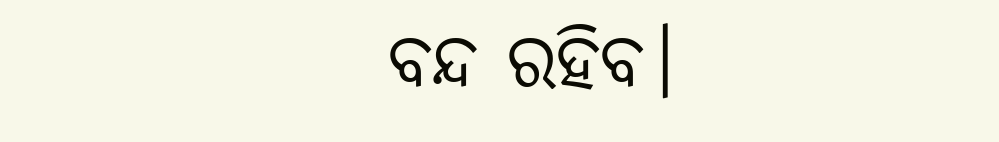ବନ୍ଦ ରହିବ।